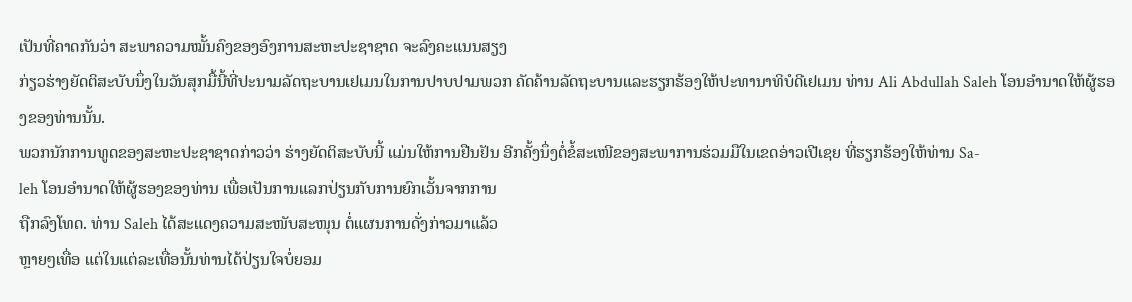ເປັນທີ່ຄາດກັນວ່າ ສະພາຄວາມໝັ້ນຄົງຂອງອົງການສະຫະປະຊາຊາດ ຈະລົງຄະແນນສຽງ
ກ່ຽວຮ່າງຍັດຕິສະບັບນຶ່ງໃນວັນສຸກມື້ນີ້ທີ່ປະນາມລັດຖະບານເຢເມນໃນການປາບປາມພວກ ຄັດຄ້ານລັດຖະບານແລະຮຽກຮ້ອງໃຫ້ປະທານາທິບໍດີເຢເມນ ທ່ານ Ali Abdullah Saleh ໂອນອຳນາດໃຫ້ຜູ້ຮອງຂອງທ່ານນັ້ນ.
ພວກນັກການທູດຂອງສະຫະປະຊາຊາດກ່າວວ່າ ຮ່າງຍັດຕິສະບັບນີ້ ແມ່ນໃຫ້ການຢືນຢັນ ອີກຄັ້ງນຶ່ງຕໍ່ຂໍ້ສະເໜີຂອງສະພາການຮ່ວມມືໃນເຂດອ່າວເປີເຊຍ ທີ່ຮຽກຮ້ອງໃຫ້ທ່ານ Sa-
leh ໂອນອຳນາດໃຫ້ຜູ້ຮອງຂອງທ່ານ ເພື່ອເປັນການແລກປ່ຽນກັບການຍົກເວັ້ນຈາກການ
ຖືກລົງໂທດ. ທ່ານ Saleh ໄດ້ສະແດງຄວາມສະໜັບສະໜຸນ ຕໍ່ແຜນການດັ່ງກ່າວມາແລ້ວ
ຫຼາຍໆເທື່ອ ແຕ່ໃນແຕ່ລະເທື່ອນັ້ນທ່ານໄດ້ປ່ຽນໃຈບໍ່ຍອມ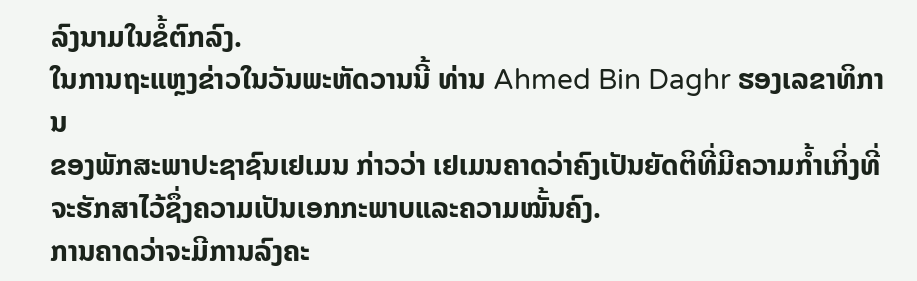ລົງນາມໃນຂໍ້ຕົກລົງ.
ໃນການຖະແຫຼງຂ່າວໃນວັນພະຫັດວານນີ້ ທ່ານ Ahmed Bin Daghr ຮອງເລຂາທິການ
ຂອງພັກສະພາປະຊາຊົນເຢເມນ ກ່າວວ່າ ເຢເມນຄາດວ່າຄົງເປັນຍັດຕິທີ່ມີຄວາມກໍ້າເກິ່ງທີ່
ຈະຮັກສາໄວ້ຊຶ່ງຄວາມເປັນເອກກະພາບແລະຄວາມໝັ້ນຄົງ.
ການຄາດວ່າຈະມີການລົງຄະ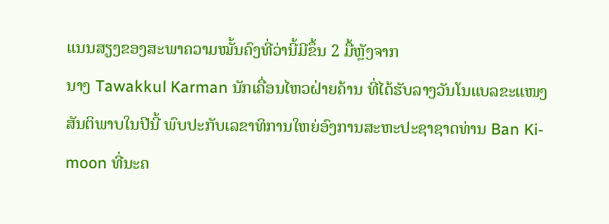ແນນສຽງຂອງສະພາຄວາມໝັ້ນຄົງທີ່ວ່ານີ້ມີຂຶ້ນ 2 ມື້ຫຼັງຈາກ
ນາງ Tawakkul Karman ນັກເຄື່ອນໄຫວຝ່າຍຄ້ານ ທີ່ໄດ້ຮັບລາງວັນໂນແບລຂະແໜງ
ສັນຕິພາບໃນປີນີ້ ພົບປະກັບເລຂາທິການໃຫຍ່ອົງການສະຫະປະຊາຊາດທ່ານ Ban Ki-
moon ທີ່ນະຄ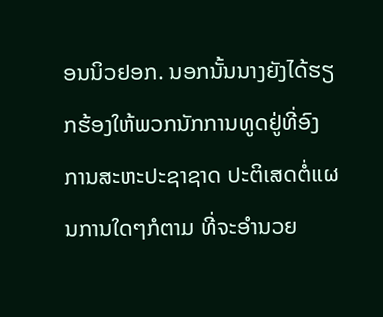ອນນິວຢອກ. ນອກນັ້ນນາງຍັງໄດ້ຮຽກຮ້ອງໃຫ້ພວກນັກການທູດຢູ່ທີ່ອົງ
ການສະຫະປະຊາຊາດ ປະຕິເສດຕໍ່ແຜນການໃດໆກໍຕາມ ທີ່ຈະອຳນວຍ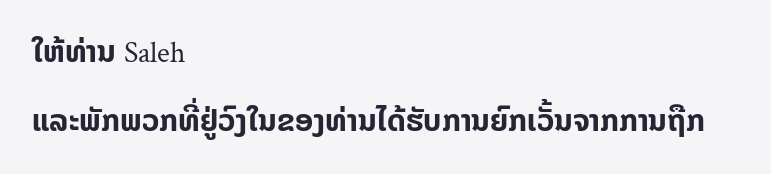ໃຫ້ທ່ານ Saleh
ແລະພັກພວກທີ່ຢູ່ວົງໃນຂອງທ່ານໄດ້ຮັບການຍົກເວັ້ນຈາກການຖືກ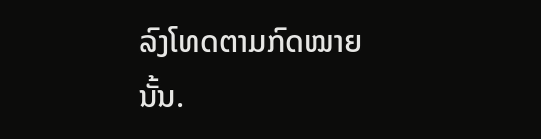ລົງໂທດຕາມກົດໝາຍ
ນັ້ນ.